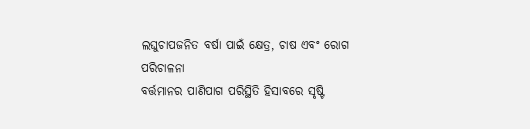ଲଘୁଚାପଜନିତ ବର୍ଷା ପାଇଁ କ୍ଷେତ୍ର, ଚାଷ ଏବଂ ରୋଗ ପରିଚାଳନା
ବର୍ତ୍ତମାନର ପାଣିପାଗ ପରିସ୍ଥିତି ହିସାବରେ ସୃଷ୍ଟି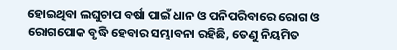ହୋଇଥିବା ଲଘୁଚାପ ବର୍ଷା ପାଇଁ ଧାନ ଓ ପନିପରିବାରେ ରୋଗ ଓ ରୋଗପୋକ ବୃଦ୍ଧି ହେବାର ସମ୍ଭାବନା ରହିଛି, ତେଣୁ ନିୟମିତ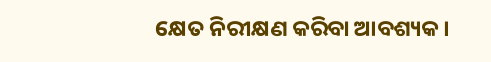କ୍ଷେତ ନିରୀକ୍ଷଣ କରିବା ଆବଶ୍ୟକ।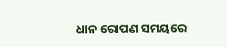ଧାନ ରୋପଣ ସମୟରେ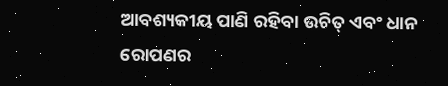ଆବଶ୍ୟକୀୟ ପାଣି ରହିବା ଉଚିତ୍ ଏବଂ ଧାନ ରୋପଣର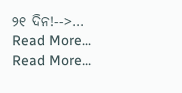୨୧ ଦିନ!-->…
Read More...
Read More...